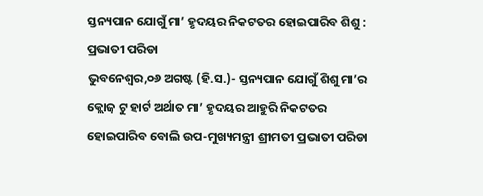ସ୍ତନ୍ୟପାନ ଯୋଗୁଁ ମା’ ହୃଦୟର ନିକଟତର ହୋଇପାରିବ ଶିଶୁ : ପ୍ରଭାତୀ ପରିଡା
ଭୁବନେଶ୍ୱର,୦୬ ଅଗଷ୍ଟ (ହି.ସ.)- ସ୍ତନ୍ୟପାନ ଯୋଗୁଁ ଶିଶୁ ମା’ର କ୍ଲୋଜ଼ ଟୁ ହାର୍ଟ ଅର୍ଥାତ ମା’ ହୃଦୟର ଆହୁରି ନିକଟତର ହୋଇପାରିବ ବୋଲି ଉପ-ମୁଖ୍ୟମନ୍ତ୍ରୀ ଶ୍ରୀମତୀ ପ୍ରଭାତୀ ପରିଡା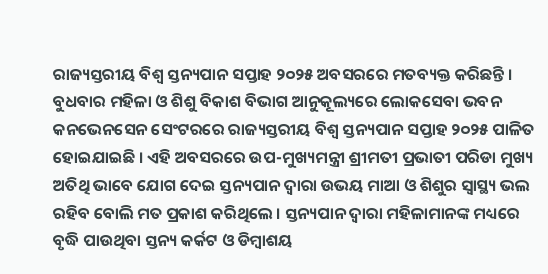ରାଜ୍ୟସ୍ତରୀୟ ବିଶ୍ୱ ସ୍ତନ୍ୟପାନ ସପ୍ତାହ ୨୦୨୫ ଅବସରରେ ମତବ୍ୟକ୍ତ କରିଛନ୍ତି । ବୁଧବାର ମହିଳା ଓ ଶିଶୁ ବିକାଶ ବିଭାଗ ଆନୁକୂଲ୍ୟରେ ଲୋକସେବା ଭବନ କନଭେନସେନ ସେଂଟରରେ ରାଜ୍ୟସ୍ତରୀୟ ବିଶ୍ୱ ସ୍ତନ୍ୟପାନ ସପ୍ତାହ ୨୦୨୫ ପାଳିତ ହୋଇଯାଇଛି । ଏହି ଅବସରରେ ଉପ-ମୁଖ୍ୟମନ୍ତ୍ରୀ ଶ୍ରୀମତୀ ପ୍ରଭାତୀ ପରିଡା ମୁଖ୍ୟ ଅତିଥି ଭାବେ ଯୋଗ ଦେଇ ସ୍ତନ୍ୟପାନ ଦ୍ୱାରା ଉଭୟ ମାଆ ଓ ଶିଶୁର ସ୍ୱାସ୍ଥ୍ୟ ଭଲ ରହିବ ବୋଲି ମତ ପ୍ରକାଶ କରିଥିଲେ । ସ୍ତନ୍ୟପାନ ଦ୍ୱାରା ମହିଳାମାନଙ୍କ ମଧ୍ୟରେ ବୃଦ୍ଧି ପାଉଥିବା ସ୍ତନ୍ୟ କର୍କଟ ଓ ଡିମ୍ବାଶୟ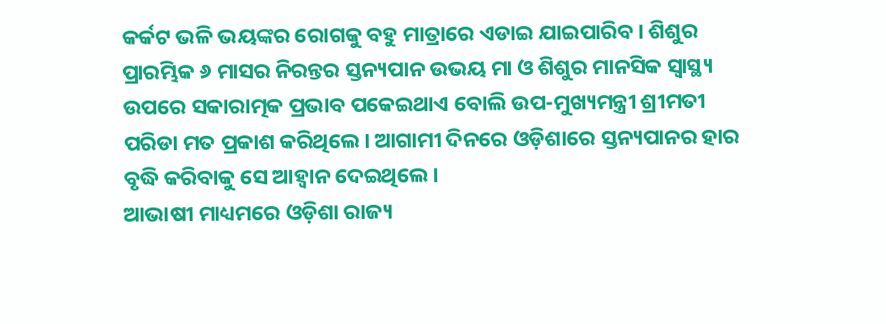କର୍କଟ ଭଳି ଭୟଙ୍କର ରୋଗକୁ ବହୁ ମାତ୍ରାରେ ଏଡାଇ ଯାଇପାରିବ। ଶିଶୁର ପ୍ରାରମ୍ଭିକ ୬ ମାସର ନିରନ୍ତର ସ୍ତନ୍ୟପାନ ଉଭୟ ମା ଓ ଶିଶୁର ମାନସିକ ସ୍ୱାସ୍ଥ୍ୟ ଉପରେ ସକାରାତ୍ମକ ପ୍ରଭାବ ପକେଇଥାଏ ବୋଲି ଉପ-ମୁଖ୍ୟମନ୍ତ୍ରୀ ଶ୍ରୀମତୀ ପରିଡା ମତ ପ୍ରକାଶ କରିଥିଲେ। ଆଗାମୀ ଦିନରେ ଓଡ଼ିଶାରେ ସ୍ତନ୍ୟପାନର ହାର ବୃଦ୍ଧି କରିବାକୁ ସେ ଆହ୍ୱାନ ଦେଇଥିଲେ।
ଆଭାଷୀ ମାଧ୍ୟମରେ ଓଡ଼ିଶା ରାଜ୍ୟ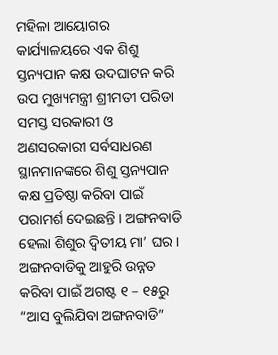ମହିଳା ଆୟୋଗର କାର୍ଯ୍ୟାଳୟରେ ଏକ ଶିଶୁ ସ୍ତନ୍ୟପାନ କକ୍ଷ ଉଦଘାଟନ କରି ଉପ ମୁଖ୍ୟମନ୍ତ୍ରୀ ଶ୍ରୀମତୀ ପରିଡା ସମସ୍ତ ସରକାରୀ ଓ ଅଣସରକାରୀ ସର୍ବସାଧରଣ ସ୍ଥାନମାନଙ୍କରେ ଶିଶୁ ସ୍ତନ୍ୟପାନ କକ୍ଷ ପ୍ରତିଷ୍ଠା କରିବା ପାଇଁ ପରାମର୍ଶ ଦେଇଛନ୍ତି । ଅଙ୍ଗନବାଡି ହେଲା ଶିଶୁର ଦ୍ୱିତୀୟ ମା’ ଘର। ଅଙ୍ଗନବାଡିକୁ ଆହୁରି ଉନ୍ନତ କରିବା ପାଇଁ ଅଗଷ୍ଟ ୧ – ୧୫ରୁ “ଆସ ବୁଲିଯିବା ଅଙ୍ଗନବାଡି”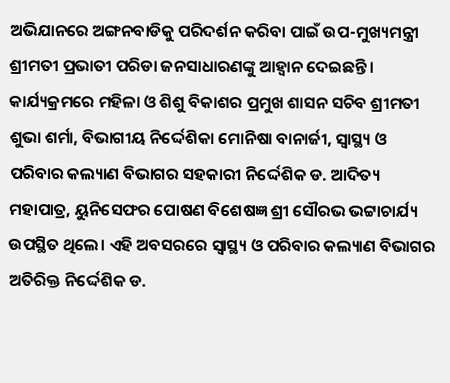ଅଭିଯାନରେ ଅଙ୍ଗନବାଡିକୁ ପରିଦର୍ଶନ କରିବା ପାଇଁ ଉପ-ମୁଖ୍ୟମନ୍ତ୍ରୀ ଶ୍ରୀମତୀ ପ୍ରଭାତୀ ପରିଡା ଜନସାଧାରଣଙ୍କୁ ଆହ୍ୱାନ ଦେଇଛନ୍ତି ।
କାର୍ଯ୍ୟକ୍ରମରେ ମହିଳା ଓ ଶିଶୁ ବିକାଶର ପ୍ରମୁଖ ଶାସନ ସଚିବ ଶ୍ରୀମତୀ ଶୁଭା ଶର୍ମା, ବିଭାଗୀୟ ନିର୍ଦ୍ଦେଶିକା ମୋନିଷା ବାନାର୍ଜୀ, ସ୍ୱାସ୍ଥ୍ୟ ଓ ପରିବାର କଲ୍ୟାଣ ବିଭାଗର ସହକାରୀ ନିର୍ଦ୍ଦେଶିକ ଡ. ଆଦିତ୍ୟ ମହାପାତ୍ର, ୟୁନିସେଫର ପୋଷଣ ବିଶେଷଜ୍ଞ ଶ୍ରୀ ସୌରଭ ଭଟ୍ଟାଚାର୍ଯ୍ୟ ଉପସ୍ଥିତ ଥିଲେ। ଏହି ଅବସରରେ ସ୍ୱାସ୍ଥ୍ୟ ଓ ପରିବାର କଲ୍ୟାଣ ବିଭାଗର ଅତିରିକ୍ତ ନିର୍ଦ୍ଦେଶିକ ଡ.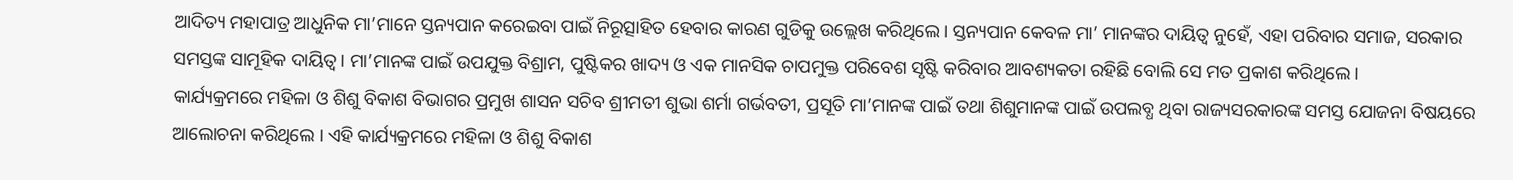ଆଦିତ୍ୟ ମହାପାତ୍ର ଆଧୁନିକ ମା’ମାନେ ସ୍ତନ୍ୟପାନ କରେଇବା ପାଇଁ ନିରୂତ୍ସାହିତ ହେବାର କାରଣ ଗୁଡିକୁ ଉଲ୍ଲେଖ କରିଥିଲେ। ସ୍ତନ୍ୟପାନ କେବଳ ମା’ ମାନଙ୍କର ଦାୟିତ୍ୱ ନୁହେଁ, ଏହା ପରିବାର ସମାଜ, ସରକାର ସମସ୍ତଙ୍କ ସାମୂହିକ ଦାୟିତ୍ୱ। ମା’ମାନଙ୍କ ପାଇଁ ଉପଯୁକ୍ତ ବିଶ୍ରାମ, ପୁଷ୍ଟିକର ଖାଦ୍ୟ ଓ ଏକ ମାନସିକ ଚାପମୁକ୍ତ ପରିବେଶ ସୃଷ୍ଟି କରିବାର ଆବଶ୍ୟକତା ରହିଛି ବୋଲି ସେ ମତ ପ୍ରକାଶ କରିଥିଲେ।
କାର୍ଯ୍ୟକ୍ରମରେ ମହିଳା ଓ ଶିଶୁ ବିକାଶ ବିଭାଗର ପ୍ରମୁଖ ଶାସନ ସଚିବ ଶ୍ରୀମତୀ ଶୁଭା ଶର୍ମା ଗର୍ଭବତୀ, ପ୍ରସୂତି ମା’ମାନଙ୍କ ପାଇଁ ତଥା ଶିଶୁମାନଙ୍କ ପାଇଁ ଉପଲବ୍ଧ ଥିବା ରାଜ୍ୟସରକାରଙ୍କ ସମସ୍ତ ଯୋଜନା ବିଷୟରେ ଆଲୋଚନା କରିଥିଲେ । ଏହି କାର୍ଯ୍ୟକ୍ରମରେ ମହିଳା ଓ ଶିଶୁ ବିକାଶ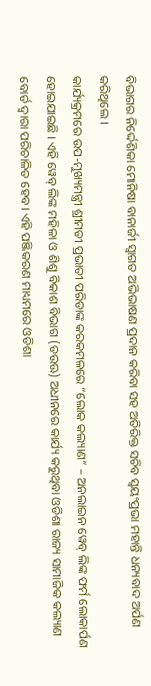ବିଭାଗର ନିର୍ଦ୍ଦେଶିକା ମୋନିଷା ବାନାର୍ଜୀ ସ୍ୱାଗତ ଅଭିଭାଷଣ ପ୍ରଦାନ କରିବା ସହ ଅତିରିକ୍ତ ସଚିବ ସ୍ୱୟଂପ୍ରଭା ମହାନ୍ତି ଧନ୍ୟବାଦ ଅର୍ପଣ କରିଥିଲେ ।
କାର୍ଯ୍ୟକ୍ରମରେ ଉପ-ମୁଖ୍ୟମନ୍ତ୍ରୀ ଶ୍ରୀମତୀ ପ୍ରଭାତୀ ପରିଡାଙ୍କ କରକମଳରେ “ଲୋକ କଲ୍ୟାଣ” – ଅନଲାଇନ ୱେବ୍ ଲିଙ୍କ ଫର୍ମ ଲୋକାର୍ପଣ ହୋଇଯାଇଛି । ଏହି ୱେବ୍ ଲିଙ୍କ ମହିଳା ଓ ଶିଶୁ ବିକାଶ ବିଭାଗ (ଡଉଊ) ଅଧୀନରେ କାର୍ଯ୍ୟ କରୁଥିବା ଓଡିଶା ରାଜ୍ୟ ସାମାଜିକ କଲ୍ୟାଣ ବୋର୍ଡ ଦ୍ୱାରା ପରିଚାଳିତ ହେବ। ଏହି ପଞ୍ଜିକରଣ ମାଧ୍ୟମରେ ଓଡିଶା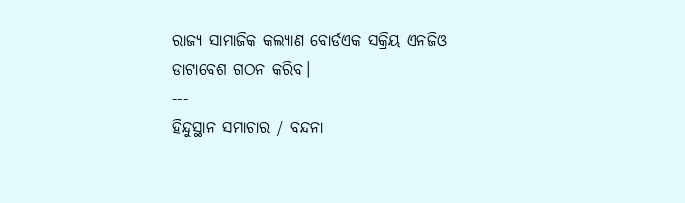ରାଜ୍ୟ ସାମାଜିକ କଲ୍ୟାଣ ବୋର୍ଡଏକ ସକ୍ରିୟ ଏନଜିଓ ଡାଟାବେଶ ଗଠନ କରିବ।
---
ହିନ୍ଦୁସ୍ଥାନ ସମାଚାର / ବନ୍ଦନା